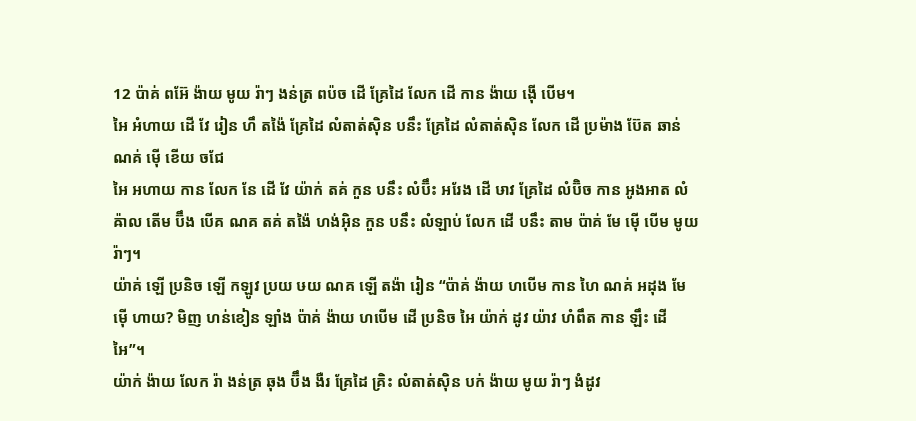12 ប៉ាគ់ ពអ៊ែ ង៉ាយ មូយ រ៉ាៗ ងន់ត្រ ពប៉ច ដើ គ្រែដៃ លែក ដើ កាន ង៉ាយ ង៉ើ បើម។
អៃ អំហាយ ដើ វែ រៀន ហឹ តង៉ៃ គ្រែដៃ លំតាត់ស៊ិន បនឹះ គ្រែដៃ លំតាត់ស៊ិន លែក ដើ ប្រម៉ាង ប៊ែត ឆាន់ ណគ់ ម៉ើ ខើយ ចជែ
អៃ អហាយ កាន លែក នែ ដើ វែ យ៉ាក់ តគ់ កួន បនឹះ លំប៊ឹះ អរែង ដើ ឞាវ គ្រែដៃ លំប៊ិច កាន អូងអាត លំឝ៉ាល តើម ប៊ឹង បើគ ណគ តគ់ តង៉ៃ ហង់អ៊ិន កួន បនឹះ លំឡាប់ លែក ដើ បនឹះ តាម ប៉ាគ់ មែ ម៉ើ បើម មូយ រ៉ាៗ។
យ៉ាគ់ ឡើ ប្រនិច ឡើ កឡូវ ប្រយ ឞយ ណគ ឡើ តង៉ា រៀន “ប៉ាគ់ ង៉ាយ ហបើម កាន ហៃ ណគ់ អដុង មែ ម៉ើ ហាយ? មិញ ហន់ខៀន ឡាំង ប៉ាគ់ ង៉ាយ ហបើម ដើ ប្រនិច អៃ យ៉ាក់ ដូវ យ៉ាវ ហំពឹត កាន ឡឹះ ដើ អៃ”។
យ៉ាក់ ង៉ាយ លែក រ៉ា ងន់ត្រ ឆុង ប៊ឹង ងឺរ គ្រែដៃ គ្រិះ លំតាត់ស៊ិន បក់ ង៉ាយ មូយ រ៉ាៗ ងំដូវ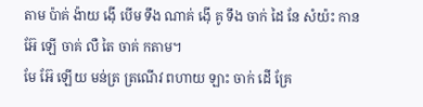តាម ប៉ាគ់ ង៉ាយ ង៉ើ បើម ទឹង ណាគ់ ង៉ើ គូ ទឹង ចាក់ ដៃ នែ សំយ៉ះ កាន អ៊ែ ឡើ ចាគ់ លឺ តៃ ចាគ់ កតាម។
មែ អ៊ែ ឡើយ មន់ត្រ ត្រណើវ ពហាយ ឡាះ ចាក់ ដើ គ្រែ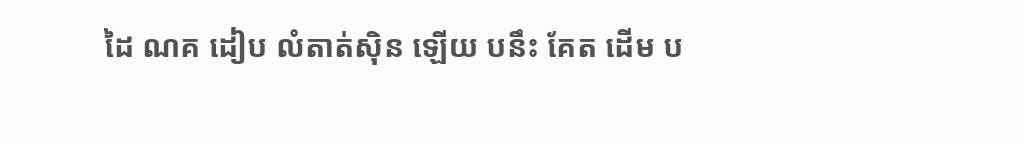ដៃ ណគ ដៀប លំតាត់ស៊ិន ឡើយ បនឹះ គែត ដើម ប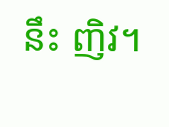នឹះ ញិវ។